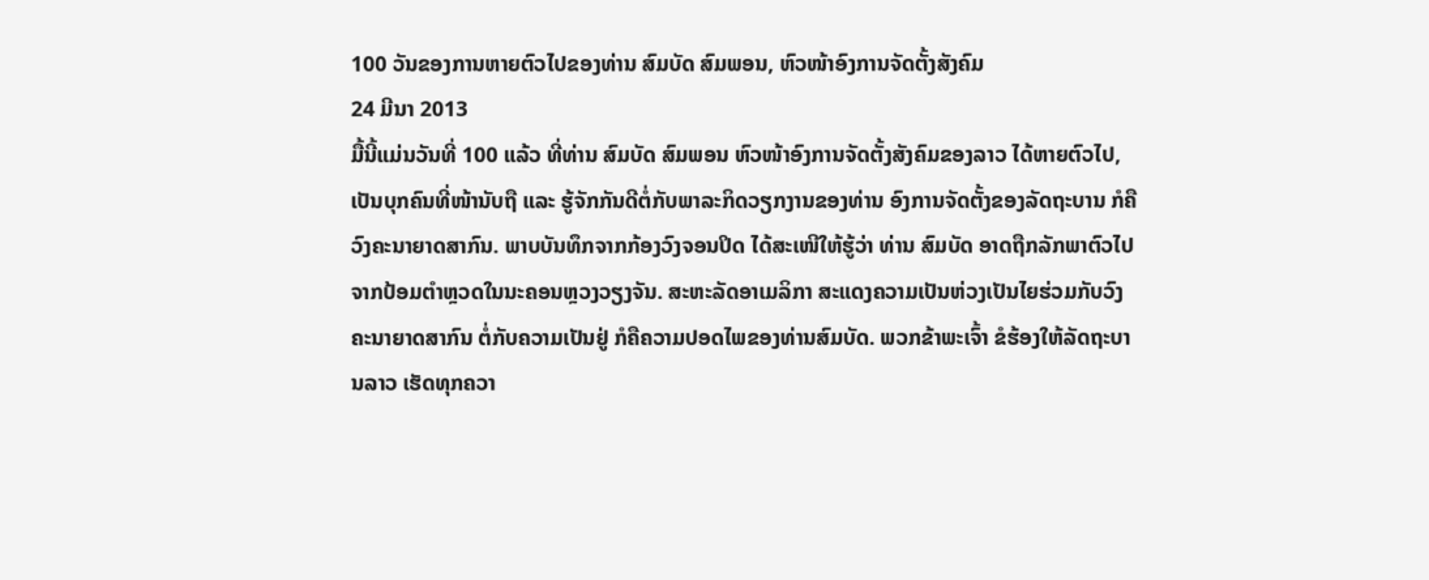100 ວັນຂອງການຫາຍຕົວໄປຂອງທ່ານ ສົມບັດ ສົມພອນ, ຫົວໜ້າອົງການຈັດຕັ້ງສັງຄົມ
24 ມີນາ 2013
ມື້ນີ້ແມ່ນວັນທີ່ 100 ແລ້ວ ທີ່ທ່ານ ສົມບັດ ສົມພອນ ຫົວໜ້າອົງການຈັດຕັ້ງສັງຄົມຂອງລາວ ໄດ້ຫາຍຕົວໄປ, ເປັນບຸກຄົນທີ່ໜ້ານັບຖື ແລະ ຮູ້ຈັກກັນດີຕໍ່ກັບພາລະກິດວຽກງານຂອງທ່ານ ອົງການຈັດຕັ້ງຂອງລັດຖະບານ ກໍຄືວົງຄະນາຍາດສາກົນ. ພາບບັນທຶກຈາກກ້ອງວົງຈອນປິດ ໄດ້ສະເໜີໃຫ້ຮູ້ວ່າ ທ່ານ ສົມບັດ ອາດຖືກລັກພາຕົວໄປຈາກປ້ອມຕຳຫຼວດໃນນະຄອນຫຼວງວຽງຈັນ. ສະຫະລັດອາເມລິກາ ສະແດງຄວາມເປັນຫ່ວງເປັນໄຍຮ່ວມກັບວົງຄະນາຍາດສາກົນ ຕໍ່ກັບຄວາມເປັນຢູ່ ກໍຄືຄວາມປອດໄພຂອງທ່ານສົມບັດ. ພວກຂ້າພະເຈົ້າ ຂໍຮ້ອງໃຫ້ລັດຖະບານລາວ ເຮັດທຸກຄວາ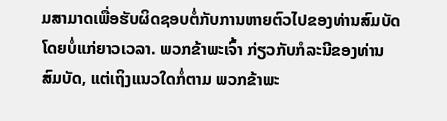ມສາມາດເພື່ອຮັບຜິດຊອບຕໍ່ກັບການຫາຍຕົວໄປຂອງທ່ານສົມບັດ ໂດຍບໍ່ແກ່ຍາວເວລາ. ພວກຂ້າພະເຈົ້າ ກ່ຽວກັບກໍລະນີຂອງທ່ານສົມບັດ, ແຕ່ເຖິງແນວໃດກໍ່ຕາມ ພວກຂ້າພະ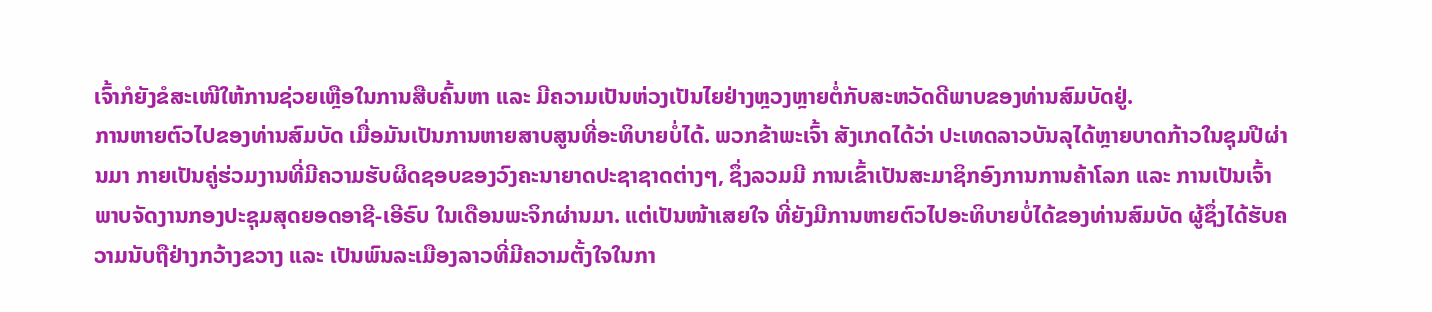ເຈົ້າກໍຍັງຂໍສະເໜີໃຫ້ການຊ່ວຍເຫຼືອໃນການສືບຄົ້ນຫາ ແລະ ມີຄວາມເປັນຫ່ວງເປັນໄຍຢ່າງຫຼວງຫຼາຍຕໍ່ກັບສະຫວັດດີພາບຂອງທ່ານສົມບັດຢູ່.
ການຫາຍຕົວໄປຂອງທ່ານສົມບັດ ເມື່ອມັນເປັນການຫາຍສາບສູນທີ່ອະທິບາຍບໍ່ໄດ້. ພວກຂ້າພະເຈົ້າ ສັງເກດໄດ້ວ່າ ປະເທດລາວບັນລຸໄດ້ຫຼາຍບາດກ້າວໃນຊຸມປີຜ່ານມາ ກາຍເປັນຄູ່ຮ່ວມງານທີ່ມີຄວາມຮັບຜິດຊອບຂອງວົງຄະນາຍາດປະຊາຊາດຕ່າງໆ, ຊຶ່ງລວມມີ ການເຂົ້າເປັນສະມາຊິກອົງການການຄ້າໂລກ ແລະ ການເປັນເຈົ້າພາບຈັດງານກອງປະຊຸມສຸດຍອດອາຊີ-ເອີຣົບ ໃນເດືອນພະຈິກຜ່ານມາ. ແຕ່ເປັນໜ້າເສຍໃຈ ທີ່ຍັງມີການຫາຍຕົວໄປອະທິບາຍບໍ່ໄດ້ຂອງທ່ານສົມບັດ ຜູ້ຊຶ່ງໄດ້ຮັບຄວາມນັບຖືຢ່າງກວ້າງຂວາງ ແລະ ເປັນພົນລະເມືອງລາວທີ່ມີຄວາມຕັ້ງໃຈໃນກາ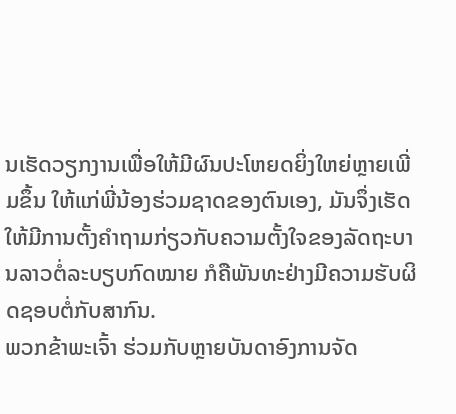ນເຮັດວຽກງານເພື່ອໃຫ້ມີຜົນປະໂຫຍດຍິ່ງໃຫຍ່ຫຼາຍເພີ່ມຂຶ້ນ ໃຫ້ແກ່ພີ່ນ້ອງຮ່ວມຊາດຂອງຕົນເອງ, ມັນຈຶ່ງເຮັດໃຫ້ມີການຕັ້ງຄຳຖາມກ່ຽວກັບຄວາມຕັ້ງໃຈຂອງລັດຖະບານລາວຕໍ່ລະບຽບກົດໝາຍ ກໍຄືພັນທະຢ່າງມີຄວາມຮັບຜິດຊອບຕໍ່ກັບສາກົນ.
ພວກຂ້າພະເຈົ້າ ຮ່ວມກັບຫຼາຍບັນດາອົງການຈັດ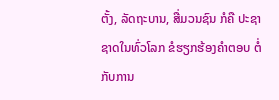ຕັ້ງ, ລັດຖະບານ, ສື່ມວນຊົນ ກໍຄື ປະຊາຊາດໃນທົ່ວໂລກ ຂໍຮຽກຮ້ອງຄຳຕອບ ຕໍ່ກັບການ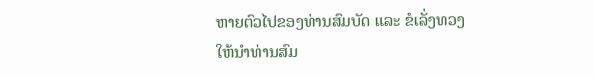ຫາຍຕົວໄປຂອງທ່ານສົມບັດ ແລະ ຂໍເລັ່ງທວງໃຫ້ນຳທ່ານສົມ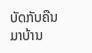ບັດກັບຄືນມາບ້ານ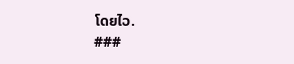ໂດຍໄວ.
###